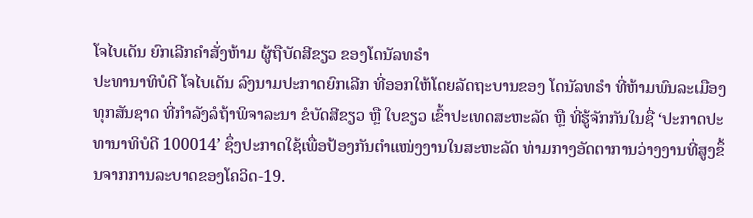ໂຈໄບເດັນ ຍົກເລີກຄຳສັ່ງຫ້າມ ຜູ້ຖືບັດສີຂຽວ ຂອງໂດນັລທຣຳ
ປະທານາທິບໍດີ ໂຈໄບເດັນ ລົງນາມປະກາດຍົກເລີກ ທີ່ອອກໃຫ້ໂດຍລັດຖະບານຂອງ ໂດນັລທຣຳ ທີ່ຫ້າມພົນລະເມືອງທຸກສັນຊາດ ທີ່ກຳລັງລໍຖ້າພິຈາລະນາ ຂໍບັດສີຂຽວ ຫຼື ໃບຂຽວ ເຂົ້າປະເທດສະຫະລັດ ຫຼື ທີ່ຮູ້ຈັກກັນໃນຊື່ ‘ປະກາດປະທານາທິບໍດີ 100014’ ຊຶ່ງປະກາດໃຊ້ເພື່ອປ້ອງກັນຕຳແໜ່ງງານໃນສະຫະລັດ ທ່າມກາງອັດຕາການວ່າງງານທີ່ສູງຂຶ້ນຈາກການລະບາດຂອງໂຄວິດ-19.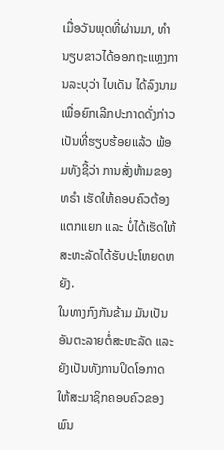ເມື່ອວັນພຸດທີ່ຜ່ານມາ, ທຳນຽບຂາວໄດ້ອອກຖະແຫຼງການລະບຸວ່າ ໄບເດັນ ໄດ້ລົງນາມເພື່ອຍົກເລີກປະກາດດັ່ງກ່າວເປັນທີ່ຮຽບຮ້ອຍແລ້ວ ພ້ອມທັງຊີ້ວ່າ ການສັ່ງຫ້າມຂອງທຣຳ ເຮັດໃຫ້ຄອບຄົວຕ້ອງແຕກແຍກ ແລະ ບໍ່ໄດ້ເຮັດໃຫ້ສະຫະລັດໄດ້ຮັບປະໂຫຍດຫຍັງ.
ໃນທາງກົງກັນຂ້າມ ມັນເປັນອັນຕະລາຍຕໍ່ສະຫະລັດ ແລະ ຍັງເປັນທັງການປິດໂອກາດໃຫ້ສະມາຊິກຄອບຄົວຂອງພົນ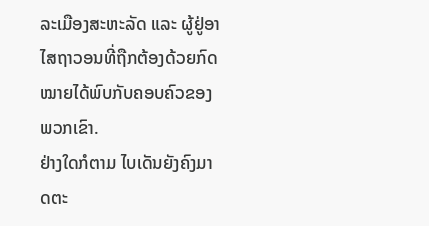ລະເມືອງສະຫະລັດ ແລະ ຜູ້ຢູ່ອາໄສຖາວອນທີ່ຖືກຕ້ອງດ້ວຍກົດໝາຍໄດ້ພົບກັບຄອບຄົວຂອງພວກເຂົາ.
ຢ່າງໃດກໍຕາມ ໄບເດັນຍັງຄົງມາດຕະ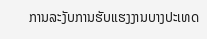ການລະງັບການຮັບແຮງງານບາງປະເທດ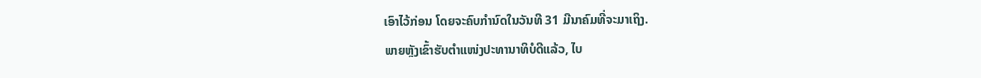ເອົາໄວ້ກ່ອນ ໂດຍຈະຄົບກຳນົດໃນວັນທີ 31 ມີນາຄົມທີ່ຈະມາເຖິງ.
ພາຍຫຼັງເຂົ້າຮັບຕຳແໜ່ງປະທານາທິບໍດີແລ້ວ, ໄບ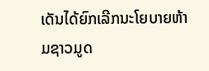ເດັນໄດ້ຍົກເລີກນະໂຍບາຍຫ້າມຊາວມູດ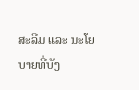ສະລີມ ແລະ ນະໂຍບາຍທີ່ບັງ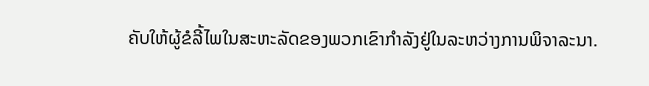ຄັບໃຫ້ຜູ້ຂໍລີ້ໄພໃນສະຫະລັດຂອງພວກເຂົາກຳລັງຢູ່ໃນລະຫວ່າງການພິຈາລະນາ.